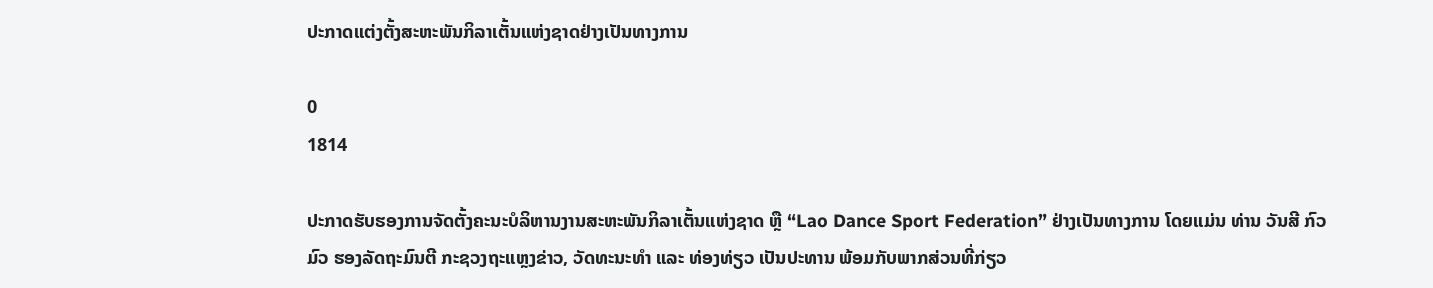ປະກາດແຕ່ງຕັ້ງສະຫະພັນກິລາເຕັ້ນແຫ່ງຊາດຢ່າງເປັນທາງການ

0
1814

ປະກາດຮັບຮອງການຈັດຕັ້ງຄະນະບໍລິຫານງານສະຫະພັນກິລາເຕັ້ນແຫ່ງຊາດ ຫຼື “Lao Dance Sport Federation” ຢ່າງເປັນທາງການ ໂດຍແມ່ນ ທ່ານ ວັນສີ ກົວມົວ ຮອງລັດຖະມົນຕີ ກະຊວງຖະແຫຼງຂ່າວ, ວັດທະນະທຳ ແລະ ທ່ອງທ່ຽວ ເປັນປະທານ ພ້ອມກັບພາກສ່ວນທີ່ກ່ຽວ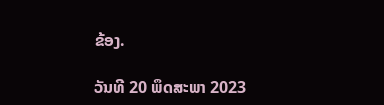ຂ້ອງ.

ວັນທີ 20 ພຶດສະພາ 2023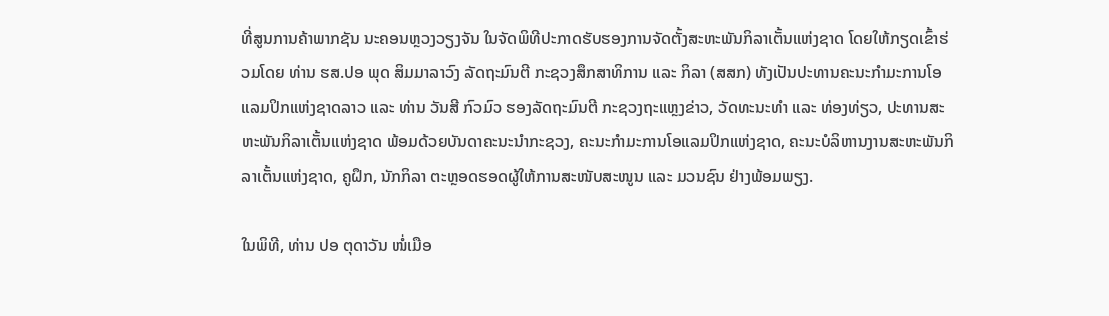ທີ່ສູນການຄ້າພາກຊັນ ນະຄອນຫຼວງວຽງຈັນ ໃນຈັດພິທີປະກາດຮັບຮອງການຈັດຕັ້ງສະຫະພັນກິລາເຕັ້ນແຫ່ງຊາດ ໂດຍໃຫ້ກຽດເຂົ້າຮ່ວມໂດຍ ທ່ານ ຮສ.ປອ ພຸດ ສິມມາລາວົງ ລັດຖະມົນຕີ ກະຊວງສຶກສາທິການ ແລະ ກິລາ (ສສກ) ທັງເປັນປະທານຄະນະກຳມະການໂອແລມປິກແຫ່ງຊາດລາວ ແລະ ທ່ານ ວັນສີ ກົວມົວ ຮອງລັດຖະມົນຕີ ກະຊວງຖະແຫຼງຂ່າວ, ວັດທະນະທຳ ແລະ ທ່ອງທ່ຽວ, ປະທານສະຫະພັນກິລາເຕັ້ນແຫ່ງຊາດ ພ້ອມດ້ວຍບັນດາຄະນະນຳກະຊວງ, ຄະນະກຳມະການໂອແລມປິກແຫ່ງຊາດ, ຄະນະບໍລິຫານງານສະຫະພັນກິລາເຕັ້ນແຫ່ງຊາດ, ຄູຝຶກ, ນັກກິລາ ຕະຫຼອດຮອດຜູ້ໃຫ້ການສະໜັບສະໜູນ ແລະ ມວນຊົນ ຢ່າງພ້ອມພຽງ.

ໃນພິທີ, ທ່ານ ປອ ຕຸດາວັນ ໜໍ່ເມືອ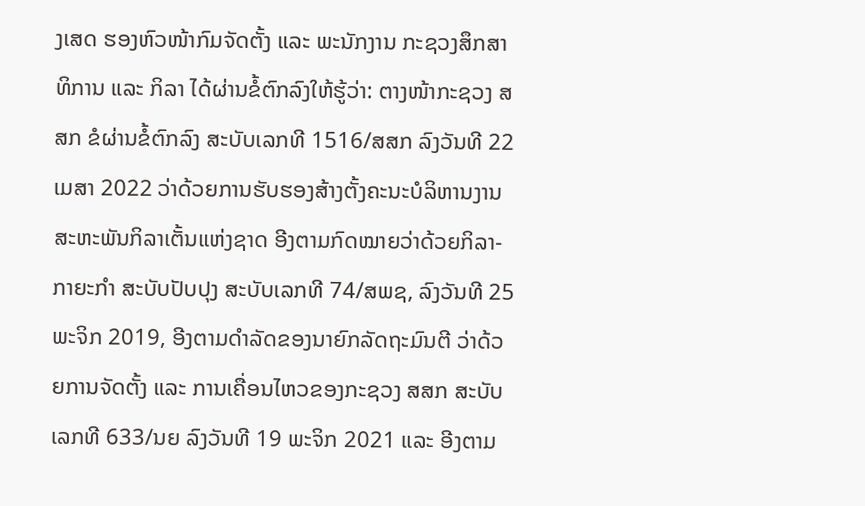ງເສດ ຮອງຫົວໜ້າກົມຈັດຕັ້ງ ແລະ ພະນັກງານ ກະຊວງສຶກສາທິການ ແລະ ກິລາ ໄດ້ຜ່ານຂໍ້ຕົກລົງໃຫ້ຮູ້ວ່າ: ຕາງໜ້າກະຊວງ ສສກ ຂໍຜ່ານຂໍ້ຕົກລົງ ສະບັບເລກທີ 1516/ສສກ ລົງວັນທີ 22 ເມສາ 2022 ວ່າດ້ວຍການຮັບຮອງສ້າງຕັ້ງຄະນະບໍລິຫານງານສະຫະພັນກິລາເຕັ້ນແຫ່ງຊາດ ອີງຕາມກົດໝາຍວ່າດ້ວຍກິລາ-ກາຍະກຳ ສະບັບປັບປຸງ ສະບັບເລກທີ 74/ສພຊ, ລົງວັນທີ 25 ພະຈິກ 2019, ອີງຕາມດຳລັດຂອງນາຍົກລັດຖະມົນຕີ ວ່າດ້ວຍການຈັດຕັ້ງ ແລະ ການເຄື່ອນໄຫວຂອງກະຊວງ ສສກ ສະບັບເລກທີ 633/ນຍ ລົງວັນທີ 19 ພະຈິກ 2021 ແລະ ອີງຕາມ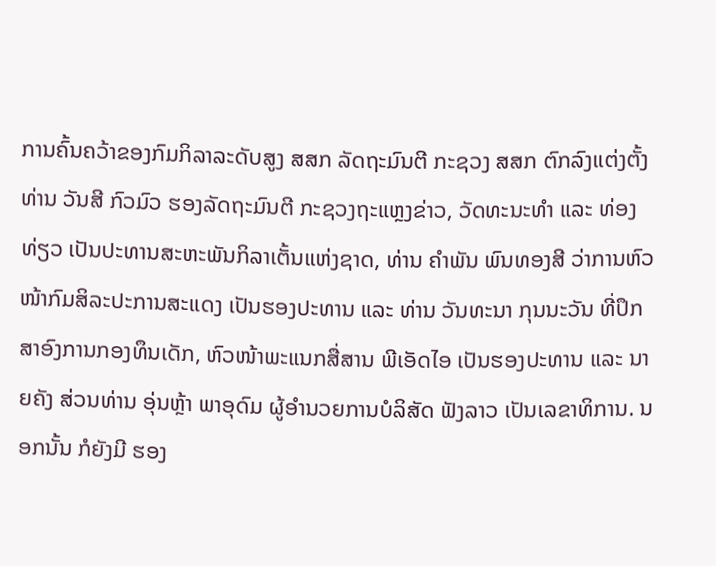ການຄົ້ນຄວ້າຂອງກົມກິລາລະດັບສູງ ສສກ ລັດຖະມົນຕີ ກະຊວງ ສສກ ຕົກລົງແຕ່ງຕັ້ງ ທ່ານ ວັນສີ ກົວມົວ ຮອງລັດຖະມົນຕີ ກະຊວງຖະແຫຼງຂ່າວ, ວັດທະນະທຳ ແລະ ທ່ອງທ່ຽວ ເປັນປະທານສະຫະພັນກິລາເຕັ້ນແຫ່ງຊາດ, ທ່ານ ຄຳພັນ ພົນທອງສີ ວ່າການຫົວໜ້າກົມສິລະປະການສະແດງ ເປັນຮອງປະທານ ແລະ ທ່ານ ວັນທະນາ ກຸນນະວັນ ທີ່ປຶກສາອົງການກອງທຶນເດັກ, ຫົວໜ້າພະແນກສື່ສານ ພີເອັດໄອ ເປັນຮອງປະທານ ແລະ ນາຍຄັງ ສ່ວນທ່ານ ອຸ່ນຫຼ້າ ພາອຸດົມ ຜູ້ອຳນວຍການບໍລິສັດ ຟັງລາວ ເປັນເລຂາທິການ. ນອກນັ້ນ ກໍຍັງມີ ຮອງ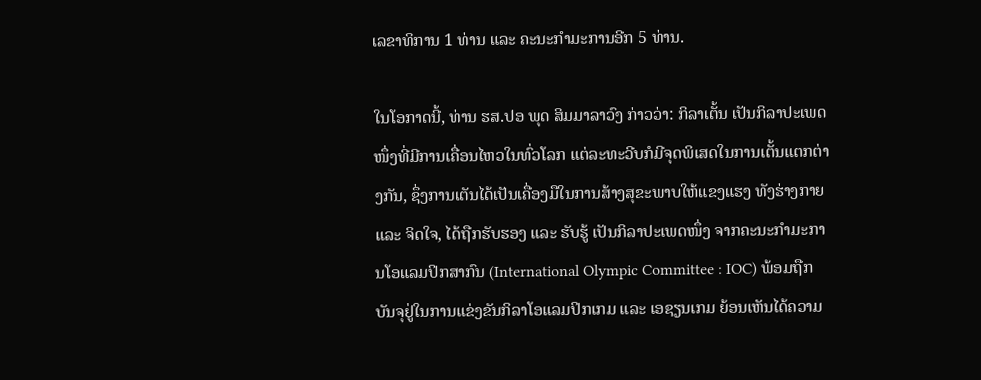ເລຂາທິການ 1 ທ່ານ ແລະ ຄະນະກຳມະການອີກ 5 ທ່ານ.

ໃນໂອກາດນີ້, ທ່ານ ຮສ.ປອ ພຸດ ສິມມາລາວົງ ກ່າວວ່າ: ກິລາເຕັ້ນ ເປັນກິລາປະເພດໜຶ່ງທີ່ມີການເຄື່ອນໄຫວໃນທົ່ວໂລກ ແຕ່ລະທະວີບກໍມີຈຸດພິເສດໃນການເຕັ້ນແຕກຕ່າງກັນ, ຊຶ່ງການເຕັນໄດ້ເປັນເຄື່ອງມືໃນການສ້າງສຸຂະພາບໃຫ້ແຂງແຮງ ທັງຮ່າງກາຍ ແລະ ຈິດໃຈ, ໄດ້ຖືກຮັບຮອງ ແລະ ຮັບຮູ້ ເປັນກິລາປະເພດໜຶ່ງ ຈາກຄະນະກຳມະການໂອແລມປິກສາກົນ (International Olympic Committee : IOC) ພ້ອມຖືກບັນຈຸຢູ່ໃນການແຂ່ງຂັນກິລາໂອແລມປິກເກມ ແລະ ເອຊຽນເກມ ຍ້ອນເຫັນໄດ້ຄວາມ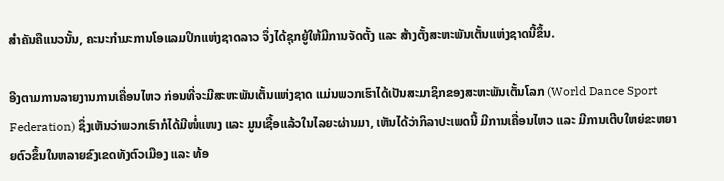ສຳຄັນຄືແນວນັ້ນ, ຄະນະກຳມະການໂອແລມປິກແຫ່ງຊາດລາວ ຈຶ່ງໄດ້ຊຸກຍູ້ໃຫ້ມີການຈັດຕັ້ງ ແລະ ສ້າງຕັ້ງສະຫະພັນເຕັ້ນແຫ່ງຊາດນີ້ຂຶ້ນ.

ອີງຕາມການລາຍງານການເຄື່ອນໄຫວ ກ່ອນທີ່ຈະມີສະຫະພັນເຕັ້ນແຫ່ງຊາດ ແມ່ນພວກເຮົາໄດ້ເປັນສະມາຊິກຂອງສະຫະພັນເຕັ້ນໂລກ (World Dance Sport Federation) ຊຶ່ງເຫັນວ່າພວກເຮົາກໍໄດ້ມີໜໍ່ແໜງ ແລະ ມູນເຊື້ອແລ້ວໃນໄລຍະຜ່ານມາ, ເຫັນໄດ້ວ່າກິລາປະເພດນີ້ ມີການເຄື່ອນໄຫວ ແລະ ມີການເຕີບໃຫຍ່ຂະຫຍາຍຕົວຂຶ້ນໃນຫລາຍຂົງເຂດທັງຕົວເມືອງ ແລະ ທ້ອ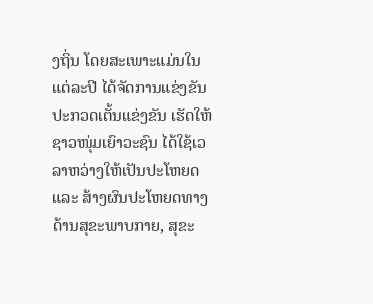ງຖິ່ນ ໂດຍສະເພາະແມ່ນໃນແຕ່ລະປີ ໄດ້ຈັດການແຂ່ງຂັນປະກວດເຕັ້ນແຂ່ງຂັນ ເຮັດໃຫ້ຊາວໜຸ່ມເຍົາວະຊົນ ໄດ້ໃຊ້ເວລາຫວ່າງໃຫ້ເປັນປະໂຫຍດ ແລະ ສ້າງຜົນປະໂຫຍດທາງດ້ານສຸຂະພາບກາຍ, ສຸຂະ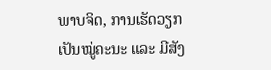ພາບຈິດ, ການເຮັດວຽກເປັນໝູ່ຄະນະ ແລະ ມີສັງ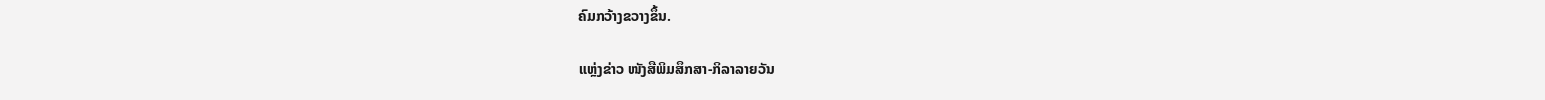ຄົມກວ້າງຂວາງຂຶ້ນ.

ແຫຼ່ງຂ່າວ ໜັງສືພິມສຶກສາ-ກິລາລາຍວັນ